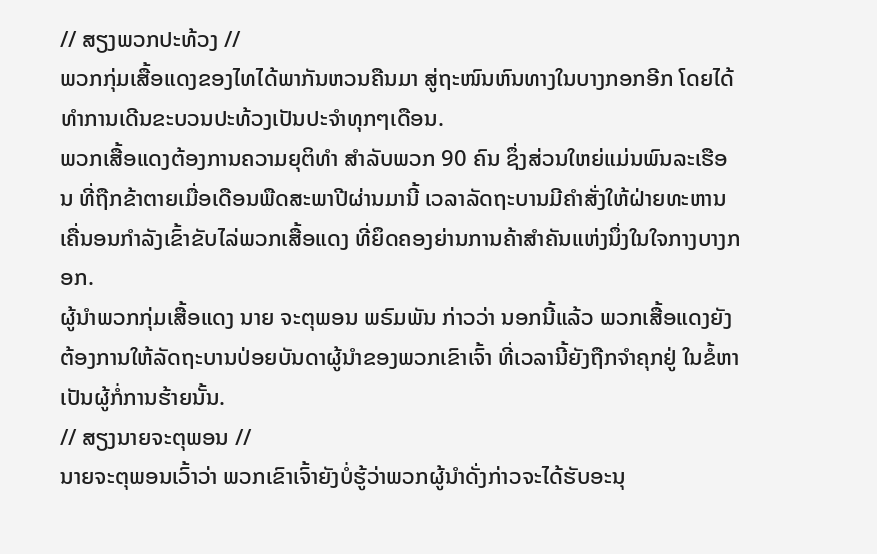// ສຽງພວກປະທ້ວງ //
ພວກກຸ່ມເສື້ອແດງຂອງໄທໄດ້ພາກັນຫວນຄືນມາ ສູ່ຖະໜົນຫົນທາງໃນບາງກອກອີກ ໂດຍໄດ້ທໍາການເດີນຂະບວນປະທ້ວງເປັນປະຈໍາທຸກໆເດືອນ.
ພວກເສື້ອແດງຕ້ອງການຄວາມຍຸຕິທໍາ ສຳລັບພວກ 90 ຄົນ ຊຶ່ງສ່ວນໃຫຍ່ແມ່ນພົນລະເຮືອນ ທີ່ຖືກຂ້າຕາຍເມື່ອເດືອນພືດສະພາປີຜ່ານມານີ້ ເວລາລັດຖະບານມີຄໍາສັ່ງໃຫ້ຝ່າຍທະຫານ ເຄື່ນອນກຳລັງເຂົ້າຂັບໄລ່ພວກເສື້ອແດງ ທີ່ຍຶດຄອງຍ່ານການຄ້າສໍາຄັນແຫ່ງນຶ່ງໃນໃຈກາງບາງກອກ.
ຜູ້ນໍາພວກກຸ່ມເສື້ອແດງ ນາຍ ຈະຕຸພອນ ພຣົມພັນ ກ່າວວ່າ ນອກນີ້ແລ້ວ ພວກເສື້ອແດງຍັງຕ້ອງການໃຫ້ລັດຖະບານປ່ອຍບັນດາຜູ້ນໍາຂອງພວກເຂົາເຈົ້າ ທີ່ເວລານີ້ຍັງຖືກຈໍາຄຸກຢູ່ ໃນຂໍ້ຫາເປັນຜູ້ກໍ່ການຮ້າຍນັ້ນ.
// ສຽງນາຍຈະຕຸພອນ //
ນາຍຈະຕຸພອນເວົ້າວ່າ ພວກເຂົາເຈົ້າຍັງບໍ່ຮູ້ວ່າພວກຜູ້ນໍາດັ່ງກ່າວຈະໄດ້ຮັບອະນຸ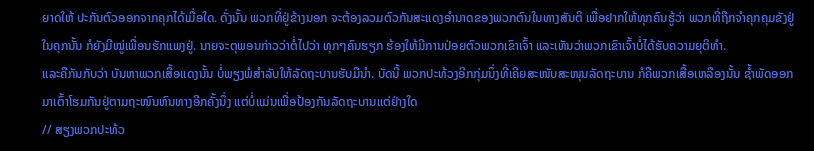ຍາດໃຫ້ ປະກັນຕົວອອກຈາກຄຸກໄດ້ເມື່ອໃດ. ດັ່ງນັ້ນ ພວກທີ່ຢູ່ຂ້າງນອກ ຈະຕ້ອງລວມຕົວກັນສະແດງອໍານາດຂອງພວກຕົນໃນທາງສັນຕິ ເພື່ອຢາກໃຫ້ທຸກຄົນຮູ້ວ່າ ພວກທີ່ຖືກຈໍາຄຸກຄຸມຂັງຢູ່ໃນຄຸກນັ້ນ ກໍຍັງມີໝູ່ເພື່ອນຮັກແພງຢູ່. ນາຍຈະຕຸພອນກ່າວວ່າຕໍ່ໄປວ່າ ທຸກໆຄົນຮຽກ ຮ້ອງໃຫ້ມີການປ່ອຍຕົວພວກເຂົາເຈົ້າ ແລະເຫັນວ່າພວກເຂົາເຈົ້າບໍ່ໄດ້ຮັບຄວາມຍຸຕິທໍາ.
ແລະຄືກັນກັບວ່າ ບັນຫາພວກເສື້ອແດງນັ້ນ ບໍ່ພຽງພໍສຳລັບໃຫ້ລັດຖະບານຮັບມືນຳ. ບັດນີ້ ພວກປະທ້ວງອີກກຸ່ມນຶ່ງທີ່ເຄີຍສະໜັບສະໜຸນລັດຖະບານ ກໍຄືພວກເສື້ອເຫລືອງນັ້ນ ຊໍ້າພັດອອກມາເຕົ້າໂຮມກັນຢູ່ຕາມຖະໜົນຫົນທາງອີກຄັ້ງນຶ່ງ ແຕ່ບໍ່ແມ່ນເພື່ອປ້ອງກັນລັດຖະບານແຕ່ຢ່າງໃດ
// ສຽງພວກປະທ້ວ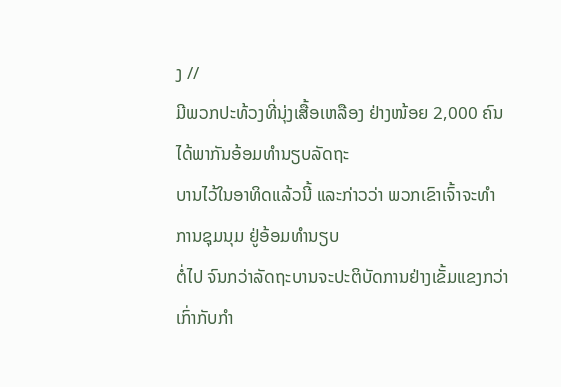ງ //
ມີພວກປະທ້ວງທີ່ນຸ່ງເສື້ອເຫລືອງ ຢ່າງໜ້ອຍ 2,000 ຄົນ ໄດ້ພາກັນອ້ອມທໍານຽບລັດຖະ
ບານໄວ້ໃນອາທິດແລ້ວນີ້ ແລະກ່າວວ່າ ພວກເຂົາເຈົ້າຈະທໍາການຊຸມນຸມ ຢູ່ອ້ອມທໍານຽບ
ຕໍ່ໄປ ຈົນກວ່າລັດຖະບານຈະປະຕິບັດການຢ່າງເຂັ້ມແຂງກວ່າເກົ່າກັບກໍາ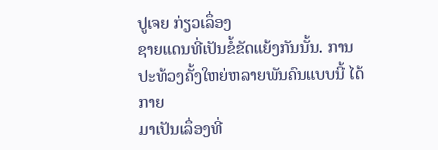ປູເຈຍ ກ່ຽວເລຶ່ອງ
ຊາຍແດນທີ່ເປັນຂໍ້ຂັດແຍ້ງກັນນັ້ນ. ການປະທ້ວງຄັ້ງໃຫຍ່ຫລາຍພັນຄົນແບບນີ້ ໄດ້ກາຍ
ມາເປັນເລຶ່ອງທີ່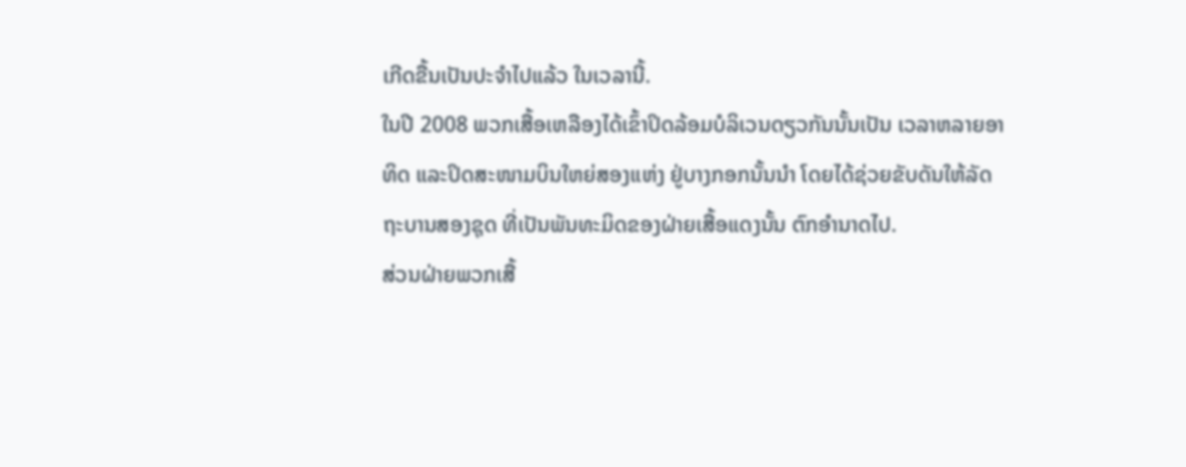ເກີດຂື້ນເປັນປະຈໍາໄປແລ້ວ ໃນເວລານີ້.
ໃນປີ 2008 ພວກເສື້ອເຫລືອງໄດ້ເຂົ້າປິດລ້ອມບໍລິເວນດຽວກັນນັ້ນເປັນ ເວລາຫລາຍອາ
ທິດ ແລະປິດສະໜາມບິນໃຫຍ່ສອງແຫ່ງ ຢູ່ບາງກອກນັ້ນນໍາ ໂດຍໄດ້ຊ່ວຍຂັບດັນໃຫ້ລັດ
ຖະບານສອງຊຸດ ທີ່ເປັນພັນທະມິດຂອງຝ່າຍເສື້ອແດງນັ້ນ ຕົກອຳນາດໄປ.
ສ່ວນຝ່າຍພວກເສື້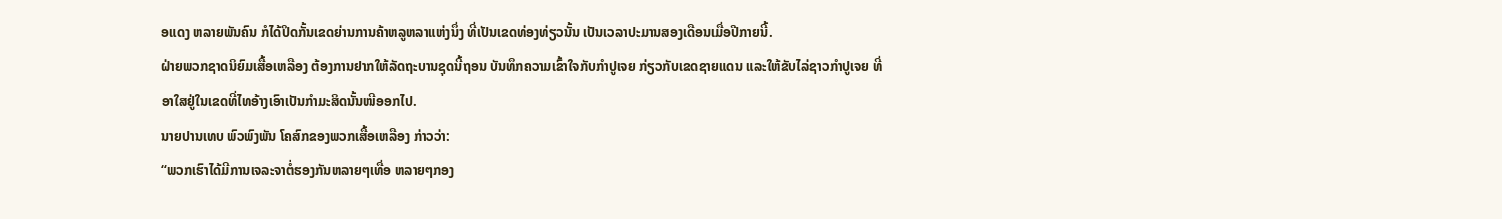ອແດງ ຫລາຍພັນຄົນ ກໍໄດ້ປິດກັ້ນເຂດຍ່ານການຄ້າຫລູຫລາແຫ່ງນຶ່ງ ທີ່ເປັນເຂດທ່ອງທ່ຽວນັ້ນ ເປັນເວລາປະມານສອງເດືອນເມື່ອປີກາຍນີ້.
ຝ່າຍພວກຊາດນິຍົມເສື້ອເຫລືອງ ຕ້ອງການຢາກໃຫ້ລັດຖະບານຊຸດນີ້ຖອນ ບັນທຶກຄວາມເຂົ້າໃຈກັບກໍາປູເຈຍ ກ່ຽວກັບເຂດຊາຍແດນ ແລະໃຫ້ຂັບໄລ່ຊາວກໍາປູເຈຍ ທີ່ອາໃສຢູ່ໃນເຂດທີ່ໄທອ້າງເອົາເປັນກໍາມະສິດນັ້ນໜີອອກໄປ.
ນາຍປານເທບ ພົວພົງພັນ ໂຄສົກຂອງພວກເສື້ອເຫລືອງ ກ່າວວ່າ:
“ພວກເຮົາໄດ້ມີການເຈລະຈາຕໍ່ຮອງກັນຫລາຍໆເທື່ອ ຫລາຍໆກອງ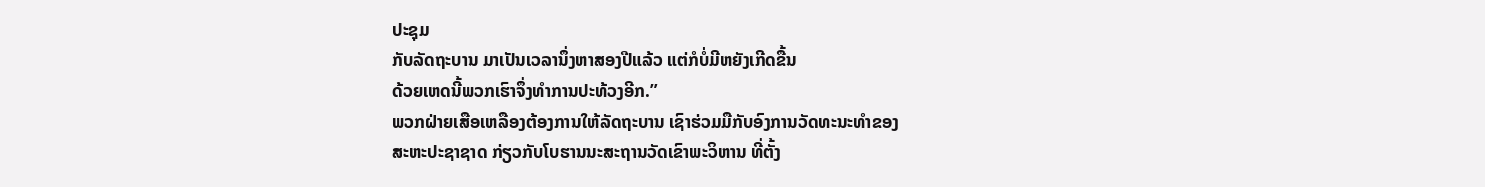ປະຊຸມ
ກັບລັດຖະບານ ມາເປັນເວລານຶ່ງຫາສອງປີແລ້ວ ແຕ່ກໍບໍ່ມີຫຍັງເກີດຂື້ນ
ດ້ວຍເຫດນີ້ພວກເຮົາຈຶ່ງທໍາການປະທ້ວງອີກ.”
ພວກຝ່າຍເສືອເຫລືອງຕ້ອງການໃຫ້ລັດຖະບານ ເຊົາຮ່ວມມືກັບອົງການວັດທະນະທໍາຂອງ
ສະຫະປະຊາຊາດ ກ່ຽວກັບໂບຮານນະສະຖານວັດເຂົາພະວິຫານ ທີ່ຕັ້ງ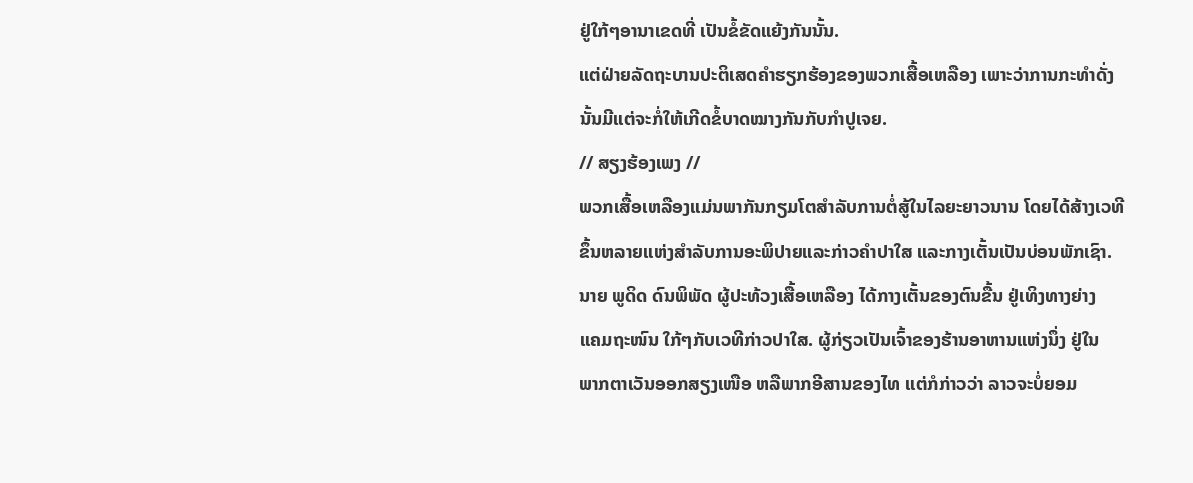ຢູ່ໃກ້ໆອານາເຂດທີ່ ເປັນຂໍ້ຂັດແຍ້ງກັນນັ້ນ.
ແຕ່ຝ່າຍລັດຖະບານປະຕິເສດຄໍາຮຽກຮ້ອງຂອງພວກເສື້ອເຫລືອງ ເພາະວ່າການກະທຳດັ່ງ
ນັ້ນມີແຕ່ຈະກໍ່ໃຫ້ເກີດຂໍ້ບາດໝາງກັນກັບກໍາປູເຈຍ.
// ສຽງຮ້ອງເພງ //
ພວກເສື້ອເຫລືອງແມ່ນພາກັນກຽມໂຕສຳລັບການຕໍ່ສູ້ໃນໄລຍະຍາວນານ ໂດຍໄດ້ສ້າງເວທີ
ຂຶ້ນຫລາຍແຫ່ງສໍາລັບການອະພິປາຍແລະກ່າວຄຳປາໃສ ແລະກາງເຕັ້ນເປັນບ່ອນພັກເຊົາ.
ນາຍ ພູດິດ ດົນພິພັດ ຜູ້ປະທ້ວງເສື້ອເຫລືອງ ໄດ້ກາງເຕັ້ນຂອງຕົນຂື້ນ ຢູ່ເທິງທາງຍ່າງ
ແຄມຖະໜົນ ໃກ້ໆກັບເວທີກ່າວປາໃສ. ຜູ້ກ່ຽວເປັນເຈົ້າຂອງຮ້ານອາຫານແຫ່ງນຶ່ງ ຢູ່ໃນ
ພາກຕາເວັນອອກສຽງເໜືອ ຫລືພາກອີສານຂອງໄທ ແຕ່ກໍກ່າວວ່າ ລາວຈະບໍ່ຍອມ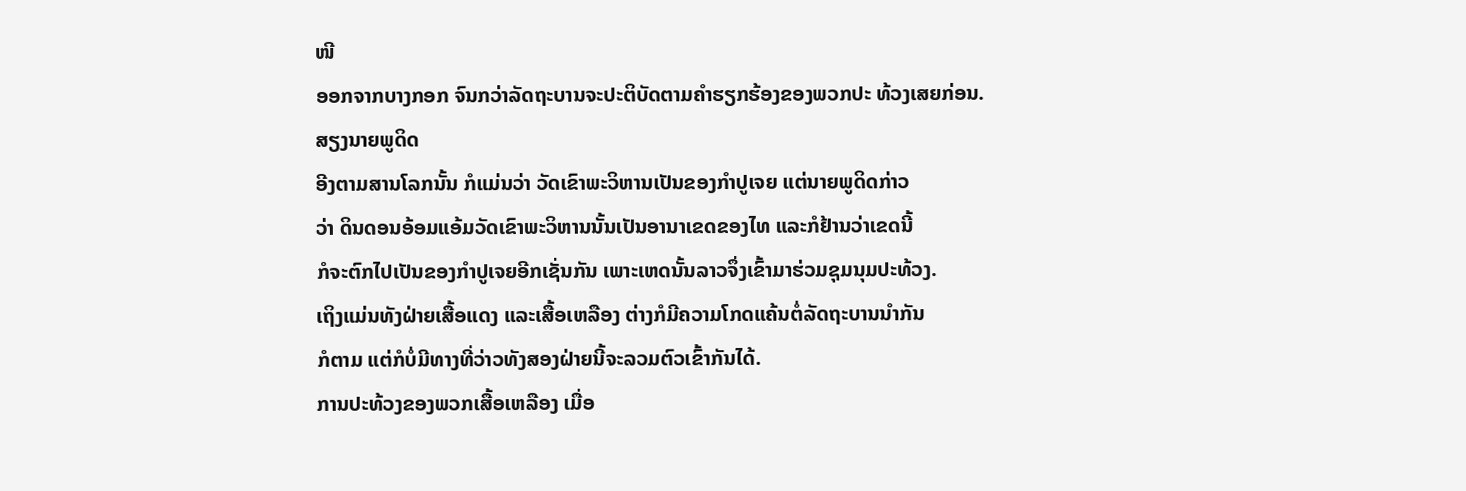ໜີ
ອອກຈາກບາງກອກ ຈົນກວ່າລັດຖະບານຈະປະຕິບັດຕາມຄໍາຮຽກຮ້ອງຂອງພວກປະ ທ້ວງເສຍກ່ອນ.
ສຽງນາຍພູດິດ
ອີງຕາມສານໂລກນັ້ນ ກໍແມ່ນວ່າ ວັດເຂົາພະວິຫານເປັນຂອງກໍາປູເຈຍ ແຕ່ນາຍພູດິດກ່າວ
ວ່າ ດິນດອນອ້ອມແອ້ມວັດເຂົາພະວິຫານນັ້ນເປັນອານາເຂດຂອງໄທ ແລະກໍຢ້ານວ່າເຂດນີ້
ກໍຈະຕົກໄປເປັນຂອງກໍາປູເຈຍອີກເຊັ່ນກັນ ເພາະເຫດນັ້ນລາວຈຶ່ງເຂົ້າມາຮ່ວມຊຸມນຸມປະທ້ວງ.
ເຖິງແມ່ນທັງຝ່າຍເສື້ອແດງ ແລະເສື້ອເຫລືອງ ຕ່າງກໍມີຄວາມໂກດແຄ້ນຕໍ່ລັດຖະບານນໍາກັນ
ກໍຕາມ ແຕ່ກໍບໍ່ມີທາງທີ່ວ່າວທັງສອງຝ່າຍນີ້ຈະລວມຕົວເຂົ້າກັນໄດ້.
ການປະທ້ວງຂອງພວກເສື້ອເຫລືອງ ເມື່ອ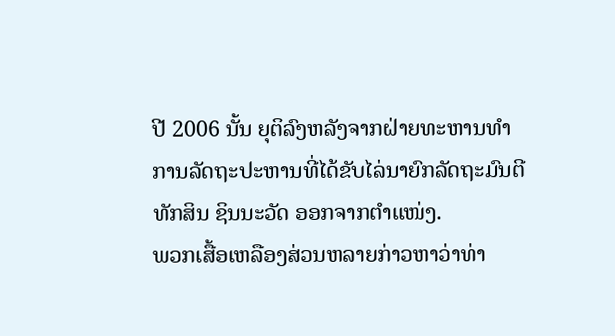ປີ 2006 ນັ້ນ ຍຸຕິລົງຫລັງຈາກຝ່າຍທະຫານທໍາ
ການລັດຖະປະຫານທີ່ໄດ້ຂັບໄລ່ນາຍົກລັດຖະມົນຕີທັກສິນ ຊິນນະວັດ ອອກຈາກຕໍາແໜ່ງ.
ພວກເສື້ອເຫລືອງສ່ວນຫລາຍກ່າວຫາວ່າທ່າ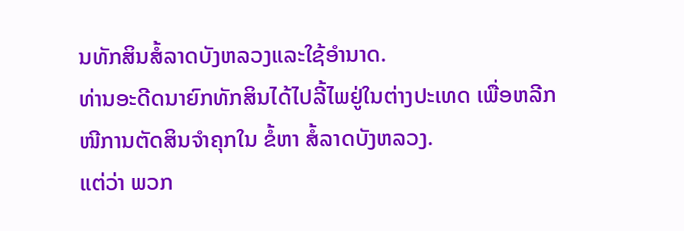ນທັກສິນສໍ້ລາດບັງຫລວງແລະໃຊ້ອໍານາດ.
ທ່ານອະດີດນາຍົກທັກສິນໄດ້ໄປລີ້ໄພຢູ່ໃນຕ່າງປະເທດ ເພື່ອຫລີກໜີການຕັດສິນຈໍາຄຸກໃນ ຂໍ້ຫາ ສໍ້ລາດບັງຫລວງ.
ແຕ່ວ່າ ພວກ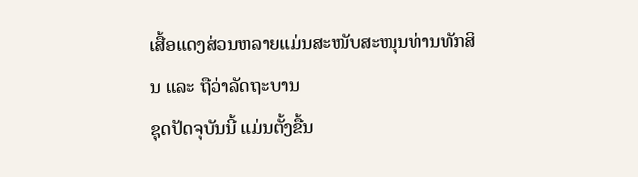ເສື້ອແດງສ່ວນຫລາຍແມ່ນສະໜັບສະໜຸນທ່ານທັກສິນ ແລະ ຖືວ່າລັດຖະບານ
ຊຸດປັດຈຸບັນນີ້ ແມ່ນຕັ້ງຂື້ນ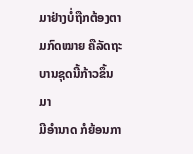ມາຢ່າງບໍ່ຖືກຕ້ອງຕາມກົດໝາຍ ຄືລັດຖະບານຊຸດນີ້ກ້າວຂຶ້ນມາ
ມີອໍານາດ ກໍຍ້ອນກາ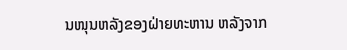ນໜຸນຫລັງຂອງຝ່າຍທະຫານ ຫລັງຈາກ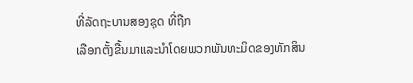ທີ່ລັດຖະບານສອງຊຸດ ທີ່ຖືກ
ເລືອກຕັ້ງຂື້ນມາແລະນໍາໂດຍພວກພັນທະມິດຂອງທັກສິນ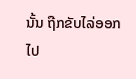ນັ້ນ ຖືກຂັບໄລ່ອອກໄປ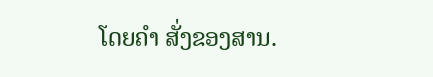ໂດຍຄໍາ ສັ່ງຂອງສານ.